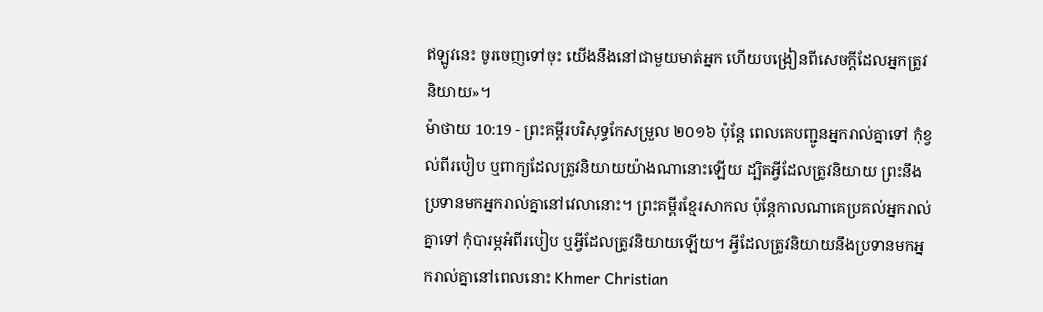ឥឡូវនេះ ចូរចេញទៅចុះ យើងនឹងនៅជាមួយមាត់អ្នក ហើយបង្រៀនពីសេចក្ដីដែលអ្នកត្រូវនិយាយ»។
ម៉ាថាយ 10:19 - ព្រះគម្ពីរបរិសុទ្ធកែសម្រួល ២០១៦ ប៉ុន្តែ ពេលគេបញ្ជូនអ្នករាល់គ្នាទៅ កុំខ្វល់ពីរបៀប ឬពាក្យដែលត្រូវនិយាយយ៉ាងណានោះឡើយ ដ្បិតអ្វីដែលត្រូវនិយាយ ព្រះនឹងប្រទានមកអ្នករាល់គ្នានៅវេលានោះ។ ព្រះគម្ពីរខ្មែរសាកល ប៉ុន្តែកាលណាគេប្រគល់អ្នករាល់គ្នាទៅ កុំបារម្ភអំពីរបៀប ឬអ្វីដែលត្រូវនិយាយឡើយ។ អ្វីដែលត្រូវនិយាយនឹងប្រទានមកអ្នករាល់គ្នានៅពេលនោះ Khmer Christian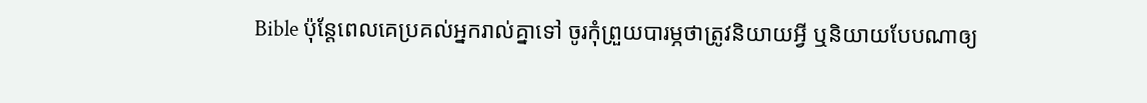Bible ប៉ុន្ដែពេលគេប្រគល់អ្នករាល់គ្នាទៅ ចូរកុំព្រួយបារម្ភថាត្រូវនិយាយអ្វី ឬនិយាយបែបណាឲ្យ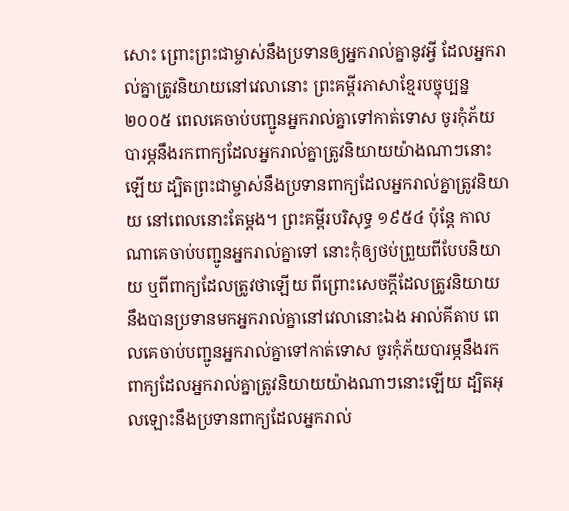សោះ ព្រោះព្រះជាម្ចាស់នឹងប្រទានឲ្យអ្នករាល់គ្នានូវអ្វី ដែលអ្នករាល់គ្នាត្រូវនិយាយនៅវេលានោះ ព្រះគម្ពីរភាសាខ្មែរបច្ចុប្បន្ន ២០០៥ ពេលគេចាប់បញ្ជូនអ្នករាល់គ្នាទៅកាត់ទោស ចូរកុំភ័យបារម្ភនឹងរកពាក្យដែលអ្នករាល់គ្នាត្រូវនិយាយយ៉ាងណាៗនោះឡើយ ដ្បិតព្រះជាម្ចាស់នឹងប្រទានពាក្យដែលអ្នករាល់គ្នាត្រូវនិយាយ នៅពេលនោះតែម្ដង។ ព្រះគម្ពីរបរិសុទ្ធ ១៩៥៤ ប៉ុន្តែ កាលណាគេចាប់បញ្ជូនអ្នករាល់គ្នាទៅ នោះកុំឲ្យថប់ព្រួយពីបែបនិយាយ ឬពីពាក្យដែលត្រូវថាឡើយ ពីព្រោះសេចក្ដីដែលត្រូវនិយាយ នឹងបានប្រទានមកអ្នករាល់គ្នានៅវេលានោះឯង អាល់គីតាប ពេលគេចាប់បញ្ជូនអ្នករាល់គ្នាទៅកាត់ទោស ចូរកុំភ័យបារម្ភនឹងរកពាក្យដែលអ្នករាល់គ្នាត្រូវនិយាយយ៉ាងណាៗនោះឡើយ ដ្បិតអុលឡោះនឹងប្រទានពាក្យដែលអ្នករាល់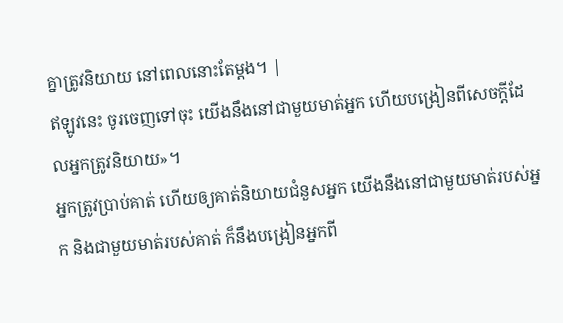គ្នាត្រូវនិយាយ នៅពេលនោះតែម្ដង។ |
ឥឡូវនេះ ចូរចេញទៅចុះ យើងនឹងនៅជាមួយមាត់អ្នក ហើយបង្រៀនពីសេចក្ដីដែលអ្នកត្រូវនិយាយ»។
អ្នកត្រូវប្រាប់គាត់ ហើយឲ្យគាត់និយាយជំនួសអ្នក យើងនឹងនៅជាមួយមាត់របស់អ្នក និងជាមួយមាត់របស់គាត់ ក៏នឹងបង្រៀនអ្នកពី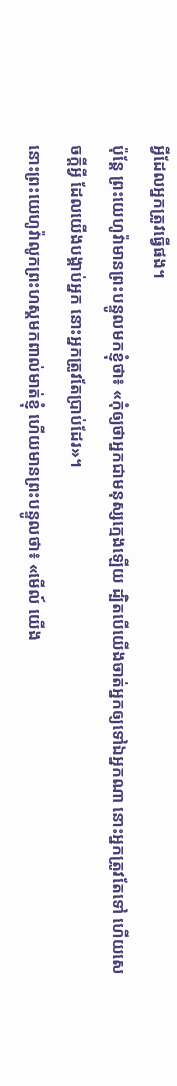អ្វីដែលអ្នកត្រូវធ្វើផង។
ប៉ុន្តែ ព្រះយេហូវ៉ាមានព្រះបន្ទូលមកខ្ញុំថា៖ «កុំឲ្យថាអ្នកជាមនុស្សក្មេងឡើយ ដ្បិតបើយើងចាត់អ្នកឲ្យទៅឯអ្នកណា នោះអ្នកត្រូវតែទៅ ហើយសេចក្ដីអ្វី ដែលយើងបង្គាប់អ្នក នោះអ្នកត្រូវតែប្រាប់ដែរ»។
នោះព្រះយេហូវ៉ាលូកព្រះហស្តមកពាល់មាត់ខ្ញុំ ហើយមានព្រះបន្ទូលថា៖ «មើល៍ យើង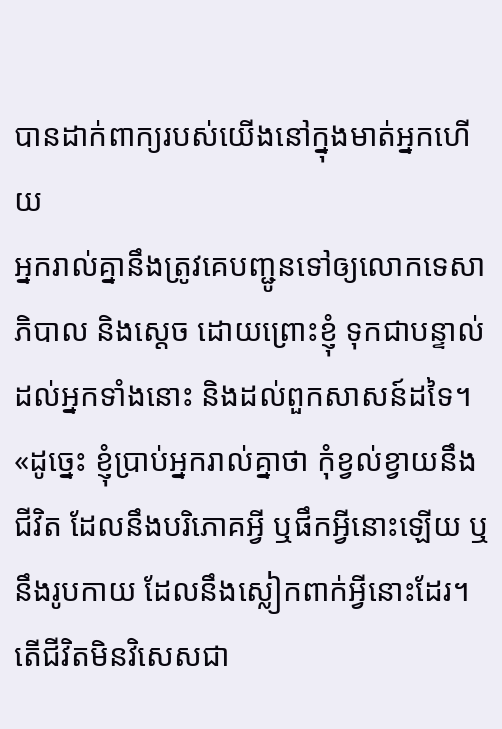បានដាក់ពាក្យរបស់យើងនៅក្នុងមាត់អ្នកហើយ
អ្នករាល់គ្នានឹងត្រូវគេបញ្ជូនទៅឲ្យលោកទេសាភិបាល និងស្តេច ដោយព្រោះខ្ញុំ ទុកជាបន្ទាល់ដល់អ្នកទាំងនោះ និងដល់ពួកសាសន៍ដទៃ។
«ដូច្នេះ ខ្ញុំប្រាប់អ្នករាល់គ្នាថា កុំខ្វល់ខ្វាយនឹងជីវិត ដែលនឹងបរិភោគអ្វី ឬផឹកអ្វីនោះឡើយ ឬនឹងរូបកាយ ដែលនឹងស្លៀកពាក់អ្វីនោះដែរ។ តើជីវិតមិនវិសេសជា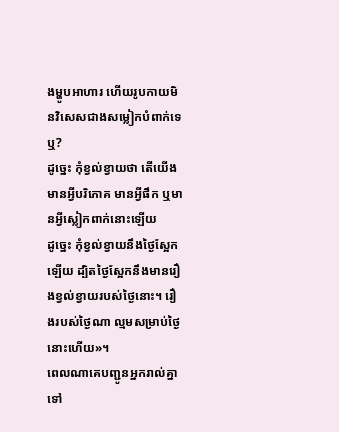ងម្ហូបអាហារ ហើយរូបកាយមិនវិសេសជាងសម្លៀកបំពាក់ទេឬ?
ដូច្នេះ កុំខ្វល់ខ្វាយថា តើយើងមានអ្វីបរិភោគ មានអ្វីផឹក ឬមានអ្វីស្លៀកពាក់នោះឡើយ
ដូច្នេះ កុំខ្វល់ខ្វាយនឹងថ្ងៃស្អែកឡើយ ដ្បិតថ្ងៃស្អែកនឹងមានរឿងខ្វល់ខ្វាយរបស់ថ្ងៃនោះ។ រឿងរបស់ថ្ងៃណា ល្មមសម្រាប់ថ្ងៃនោះហើយ»។
ពេលណាគេបញ្ជូនអ្នករាល់គ្នាទៅ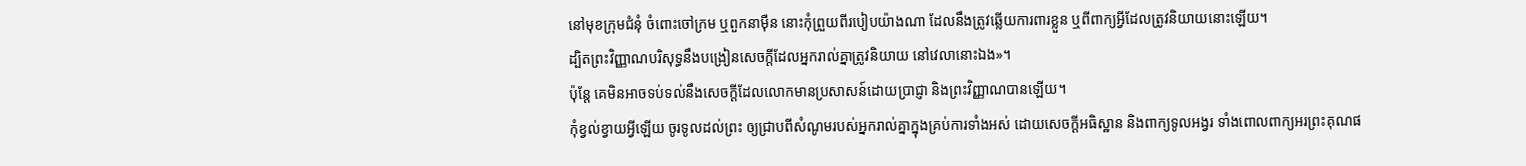នៅមុខក្រុមជំនុំ ចំពោះចៅក្រម ឬពួកនាម៉ឺន នោះកុំព្រួយពីរបៀបយ៉ាងណា ដែលនឹងត្រូវឆ្លើយការពារខ្លួន ឬពីពាក្យអ្វីដែលត្រូវនិយាយនោះឡើយ។
ដ្បិតព្រះវិញ្ញាណបរិសុទ្ធនឹងបង្រៀនសេចក្តីដែលអ្នករាល់គ្នាត្រូវនិយាយ នៅវេលានោះឯង»។
ប៉ុន្ដែ គេមិនអាចទប់ទល់នឹងសេចក្ដីដែលលោកមានប្រសាសន៍ដោយប្រាជ្ញា និងព្រះវិញ្ញាណបានឡើយ។
កុំខ្វល់ខ្វាយអ្វីឡើយ ចូរទូលដល់ព្រះ ឲ្យជ្រាបពីសំណូមរបស់អ្នករាល់គ្នាក្នុងគ្រប់ការទាំងអស់ ដោយសេចក្ដីអធិស្ឋាន និងពាក្យទូលអង្វរ ទាំងពោលពាក្យអរព្រះគុណផ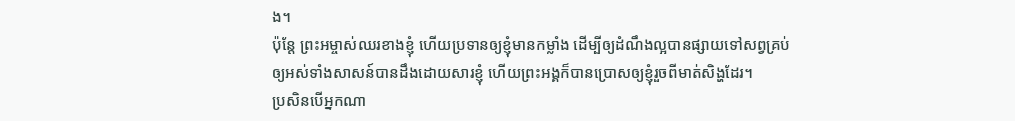ង។
ប៉ុន្តែ ព្រះអម្ចាស់ឈរខាងខ្ញុំ ហើយប្រទានឲ្យខ្ញុំមានកម្លាំង ដើម្បីឲ្យដំណឹងល្អបានផ្សាយទៅសព្វគ្រប់ ឲ្យអស់ទាំងសាសន៍បានដឹងដោយសារខ្ញុំ ហើយព្រះអង្គក៏បានប្រោសឲ្យខ្ញុំរួចពីមាត់សិង្ហដែរ។
ប្រសិនបើអ្នកណា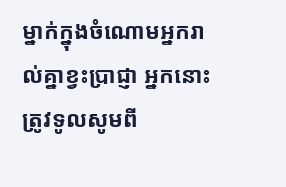ម្នាក់ក្នុងចំណោមអ្នករាល់គ្នាខ្វះប្រាជ្ញា អ្នកនោះត្រូវទូលសូមពី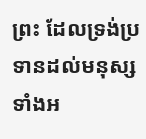ព្រះ ដែលទ្រង់ប្រទានដល់មនុស្សទាំងអ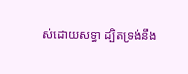ស់ដោយសទ្ធា ដ្បិតទ្រង់នឹង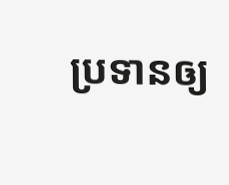ប្រទានឲ្យ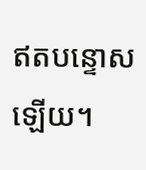ឥតបន្ទោសឡើយ។